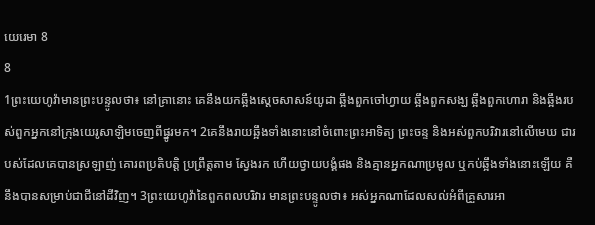យេរេមា 8
8
1ព្រះយេហូវ៉ាមានព្រះបន្ទូលថា៖ នៅគ្រានោះ គេនឹងយកឆ្អឹងស្តេចសាសន៍យូដា ឆ្អឹងពួកចៅហ្វាយ ឆ្អឹងពួកសង្ឃ ឆ្អឹងពួកហោរា និងឆ្អឹងរបស់ពួកអ្នកនៅក្រុងយេរូសាឡិមចេញពីផ្នូរមក។ 2គេនឹងរាយឆ្អឹងទាំងនោះនៅចំពោះព្រះអាទិត្យ ព្រះចន្ទ និងអស់ពួកបរិវារនៅលើមេឃ ជារបស់ដែលគេបានស្រឡាញ់ គោរពប្រតិបត្តិ ប្រព្រឹត្តតាម ស្វែងរក ហើយថ្វាយបង្គំផង និងគ្មានអ្នកណាប្រមូល ឬកប់ឆ្អឹងទាំងនោះឡើយ គឺនឹងបានសម្រាប់ជាជីនៅដីវិញ។ 3ព្រះយេហូវ៉ានៃពួកពលបរិវារ មានព្រះបន្ទូលថា៖ អស់អ្នកណាដែលសល់អំពីគ្រួសារអា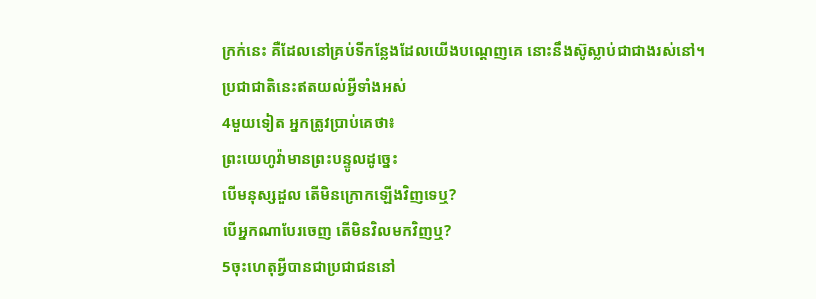ក្រក់នេះ គឺដែលនៅគ្រប់ទីកន្លែងដែលយើងបណ្តេញគេ នោះនឹងស៊ូស្លាប់ជាជាងរស់នៅ។
ប្រជាជាតិនេះឥតយល់អ្វីទាំងអស់
4មួយទៀត អ្នកត្រូវប្រាប់គេថា៖
ព្រះយេហូវ៉ាមានព្រះបន្ទូលដូច្នេះ
បើមនុស្សដួល តើមិនក្រោកឡើងវិញទេឬ?
បើអ្នកណាបែរចេញ តើមិនវិលមកវិញឬ?
5ចុះហេតុអ្វីបានជាប្រជាជននៅ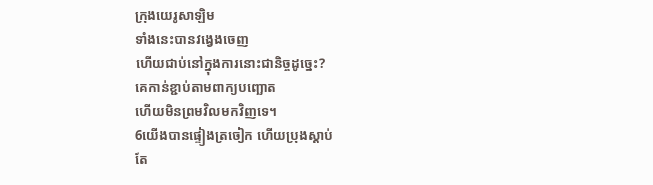ក្រុងយេរូសាឡិម
ទាំងនេះបានវង្វេងចេញ
ហើយជាប់នៅក្នុងការនោះជានិច្ចដូច្នេះ?
គេកាន់ខ្ជាប់តាមពាក្យបញ្ឆោត
ហើយមិនព្រមវិលមកវិញទេ។
6យើងបានផ្ទៀងត្រចៀក ហើយប្រុងស្តាប់
តែ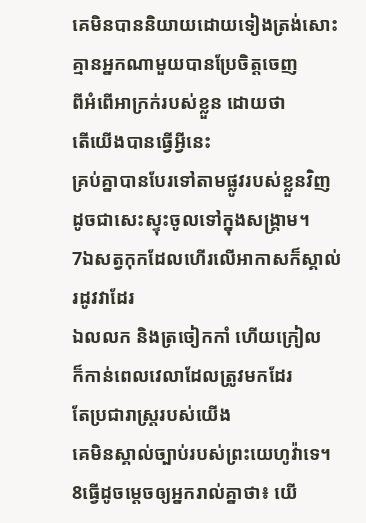គេមិនបាននិយាយដោយទៀងត្រង់សោះ
គ្មានអ្នកណាមួយបានប្រែចិត្តចេញ
ពីអំពើអាក្រក់របស់ខ្លួន ដោយថា
តើយើងបានធ្វើអ្វីនេះ
គ្រប់គ្នាបានបែរទៅតាមផ្លូវរបស់ខ្លួនវិញ
ដូចជាសេះស្ទុះចូលទៅក្នុងសង្គ្រាម។
7ឯសត្វកុកដែលហើរលើអាកាសក៏ស្គាល់រដូវវាដែរ
ឯលលក និងត្រចៀកកាំ ហើយក្រៀល
ក៏កាន់ពេលវេលាដែលត្រូវមកដែរ
តែប្រជារាស្ត្ររបស់យើង
គេមិនស្គាល់ច្បាប់របស់ព្រះយេហូវ៉ាទេ។
8ធ្វើដូចម្តេចឲ្យអ្នករាល់គ្នាថា៖ យើ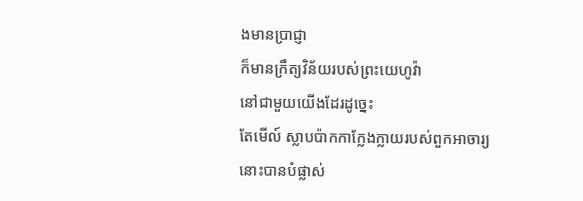ងមានប្រាជ្ញា
ក៏មានក្រឹត្យវិន័យរបស់ព្រះយេហូវ៉ា
នៅជាមួយយើងដែរដូច្នេះ
តែមើល៍ ស្លាបប៉ាកកាក្លែងក្លាយរបស់ពួកអាចារ្យ
នោះបានបំផ្លាស់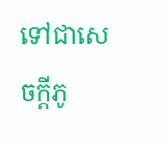ទៅជាសេចក្ដីភូ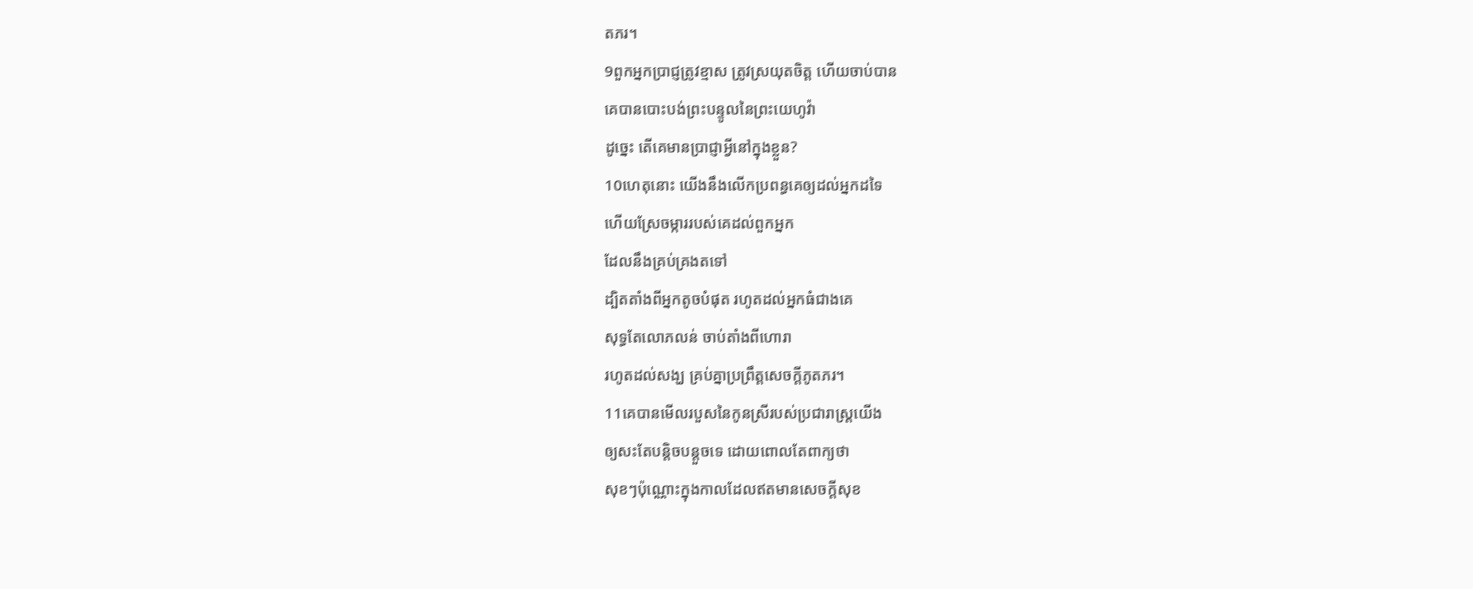តភរ។
9ពួកអ្នកប្រាជ្ញត្រូវខ្មាស ត្រូវស្រយុតចិត្ត ហើយចាប់បាន
គេបានបោះបង់ព្រះបន្ទូលនៃព្រះយេហូវ៉ា
ដូច្នេះ តើគេមានប្រាជ្ញាអ្វីនៅក្នុងខ្លួន?
10ហេតុនោះ យើងនឹងលើកប្រពន្ធគេឲ្យដល់អ្នកដទៃ
ហើយស្រែចម្ការរបស់គេដល់ពួកអ្នក
ដែលនឹងគ្រប់គ្រងតទៅ
ដ្បិតតាំងពីអ្នកតូចបំផុត រហូតដល់អ្នកធំជាងគេ
សុទ្ធតែលោភលន់ ចាប់តាំងពីហោរា
រហូតដល់សង្ឃ គ្រប់គ្នាប្រព្រឹត្តសេចក្ដីភូតភរ។
11គេបានមើលរបួសនៃកូនស្រីរបស់ប្រជារាស្ត្រយើង
ឲ្យសះតែបន្តិចបន្តួចទេ ដោយពោលតែពាក្យថា
សុខៗប៉ុណ្ណោះក្នុងកាលដែលឥតមានសេចក្ដីសុខ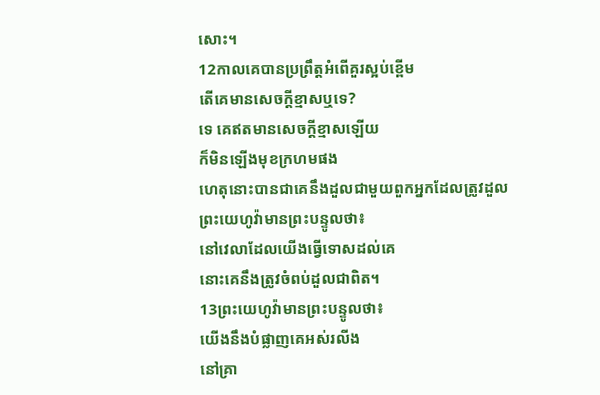សោះ។
12កាលគេបានប្រព្រឹត្តអំពើគួរស្អប់ខ្ពើម
តើគេមានសេចក្ដីខ្មាសឬទេ?
ទេ គេឥតមានសេចក្ដីខ្មាសឡើយ
ក៏មិនឡើងមុខក្រហមផង
ហេតុនោះបានជាគេនឹងដួលជាមួយពួកអ្នកដែលត្រូវដួល
ព្រះយេហូវ៉ាមានព្រះបន្ទូលថា៖
នៅវេលាដែលយើងធ្វើទោសដល់គេ
នោះគេនឹងត្រូវចំពប់ដួលជាពិត។
13ព្រះយេហូវ៉ាមានព្រះបន្ទូលថា៖
យើងនឹងបំផ្លាញគេអស់រលីង
នៅគ្រា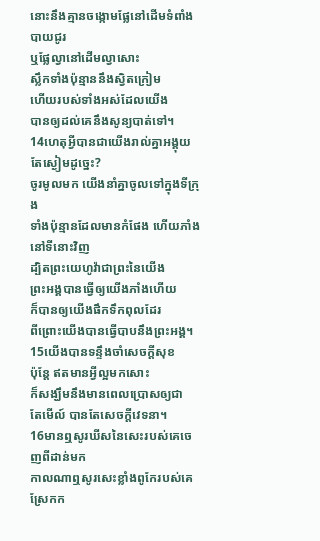នោះនឹងគ្មានចង្កោមផ្លែនៅដើមទំពាំងបាយជូរ
ឬផ្លែល្វានៅដើមល្វាសោះ
ស្លឹកទាំងប៉ុន្មាននឹងស្វិតក្រៀម
ហើយរបស់ទាំងអស់ដែលយើង
បានឲ្យដល់គេនឹងសូន្យបាត់ទៅ។
14ហេតុអ្វីបានជាយើងរាល់គ្នាអង្គុយតែស្ងៀមដូច្នេះ?
ចូរមូលមក យើងនាំគ្នាចូលទៅក្នុងទីក្រុង
ទាំងប៉ុន្មានដែលមានកំផែង ហើយភាំងនៅទីនោះវិញ
ដ្បិតព្រះយេហូវ៉ាជាព្រះនៃយើង
ព្រះអង្គបានធ្វើឲ្យយើងភាំងហើយ
ក៏បានឲ្យយើងផឹកទឹកពុលដែរ
ពីព្រោះយើងបានធ្វើបាបនឹងព្រះអង្គ។
15យើងបានទន្ទឹងចាំសេចក្ដីសុខ
ប៉ុន្តែ ឥតមានអ្វីល្អមកសោះ
ក៏សង្ឃឹមនឹងមានពេលប្រោសឲ្យជា
តែមើល៍ បានតែសេចក្ដីវេទនា។
16មានឮសូរឃីសនៃសេះរបស់គេចេញពីដាន់មក
កាលណាឮសូរសេះខ្លាំងពូកែរបស់គេស្រែកក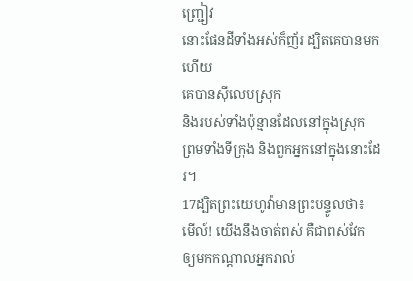ញ្ជ្រៀវ
នោះផែនដីទាំងអស់ក៏ញ័រ ដ្បិតគេបានមកហើយ
គេបានស៊ីលេបស្រុក
និងរបស់ទាំងប៉ុន្មានដែលនៅក្នុងស្រុក
ព្រមទាំងទីក្រុង និងពួកអ្នកនៅក្នុងនោះដែរ។
17ដ្បិតព្រះយេហូវ៉ាមានព្រះបន្ទូលថា៖
មើល៍! យើងនឹងចាត់ពស់ គឺជាពស់វែក
ឲ្យមកកណ្ដាលអ្នករាល់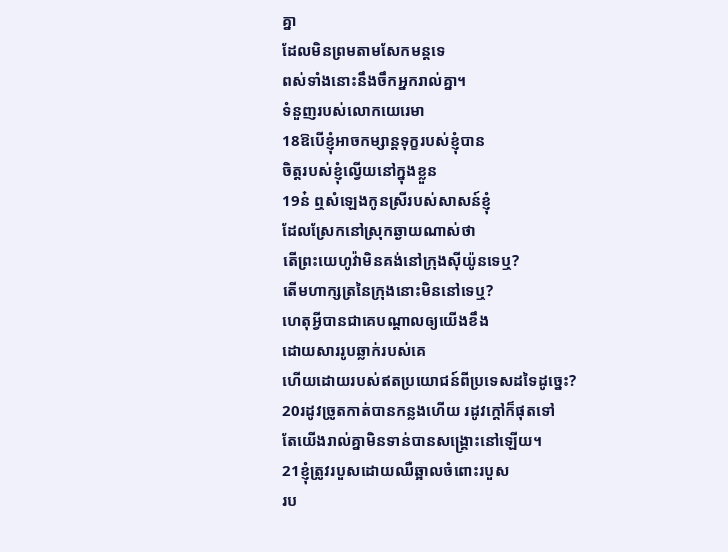គ្នា
ដែលមិនព្រមតាមសែកមន្តទេ
ពស់ទាំងនោះនឹងចឹកអ្នករាល់គ្នា។
ទំនួញរបស់លោកយេរេមា
18ឱបើខ្ញុំអាចកម្សាន្តទុក្ខរបស់ខ្ញុំបាន
ចិត្តរបស់ខ្ញុំល្វើយនៅក្នុងខ្លួន
19ន៎ ឮសំឡេងកូនស្រីរបស់សាសន៍ខ្ញុំ
ដែលស្រែកនៅស្រុកឆ្ងាយណាស់ថា
តើព្រះយេហូវ៉ាមិនគង់នៅក្រុងស៊ីយ៉ូនទេឬ?
តើមហាក្សត្រនៃក្រុងនោះមិននៅទេឬ?
ហេតុអ្វីបានជាគេបណ្ដាលឲ្យយើងខឹង
ដោយសាររូបឆ្លាក់របស់គេ
ហើយដោយរបស់ឥតប្រយោជន៍ពីប្រទេសដទៃដូច្នេះ?
20រដូវច្រូតកាត់បានកន្លងហើយ រដូវក្តៅក៏ផុតទៅ
តែយើងរាល់គ្នាមិនទាន់បានសង្គ្រោះនៅឡើយ។
21ខ្ញុំត្រូវរបួសដោយឈឺឆ្អាលចំពោះរបួស
រប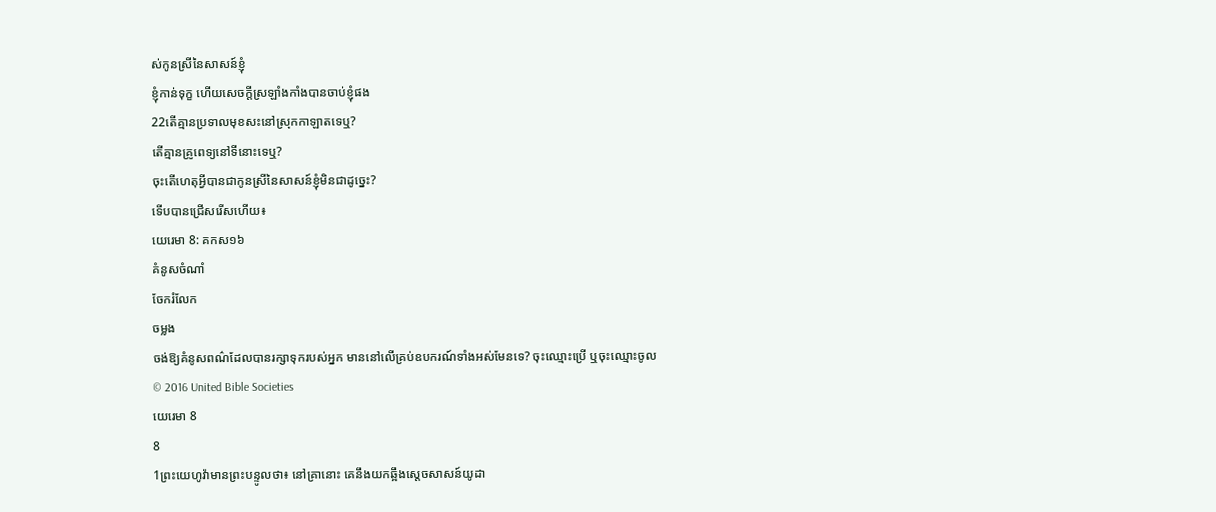ស់កូនស្រីនៃសាសន៍ខ្ញុំ
ខ្ញុំកាន់ទុក្ខ ហើយសេចក្ដីស្រឡាំងកាំងបានចាប់ខ្ញុំផង
22តើគ្មានប្រទាលមុខសះនៅស្រុកកាឡាតទេឬ?
តើគ្មានគ្រូពេទ្យនៅទីនោះទេឬ?
ចុះតើហេតុអ្វីបានជាកូនស្រីនៃសាសន៍ខ្ញុំមិនជាដូច្នេះ?
ទើបបានជ្រើសរើសហើយ៖
យេរេមា 8: គកស១៦
គំនូសចំណាំ
ចែករំលែក
ចម្លង
ចង់ឱ្យគំនូសពណ៌ដែលបានរក្សាទុករបស់អ្នក មាននៅលើគ្រប់ឧបករណ៍ទាំងអស់មែនទេ? ចុះឈ្មោះប្រើ ឬចុះឈ្មោះចូល
© 2016 United Bible Societies
យេរេមា 8
8
1ព្រះយេហូវ៉ាមានព្រះបន្ទូលថា៖ នៅគ្រានោះ គេនឹងយកឆ្អឹងស្តេចសាសន៍យូដា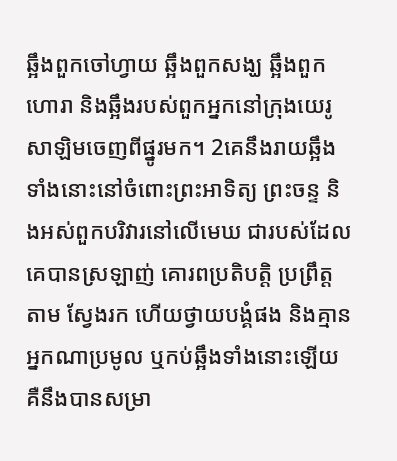ឆ្អឹងពួកចៅហ្វាយ ឆ្អឹងពួកសង្ឃ ឆ្អឹងពួកហោរា និងឆ្អឹងរបស់ពួកអ្នកនៅក្រុងយេរូសាឡិមចេញពីផ្នូរមក។ 2គេនឹងរាយឆ្អឹងទាំងនោះនៅចំពោះព្រះអាទិត្យ ព្រះចន្ទ និងអស់ពួកបរិវារនៅលើមេឃ ជារបស់ដែលគេបានស្រឡាញ់ គោរពប្រតិបត្តិ ប្រព្រឹត្តតាម ស្វែងរក ហើយថ្វាយបង្គំផង និងគ្មានអ្នកណាប្រមូល ឬកប់ឆ្អឹងទាំងនោះឡើយ គឺនឹងបានសម្រា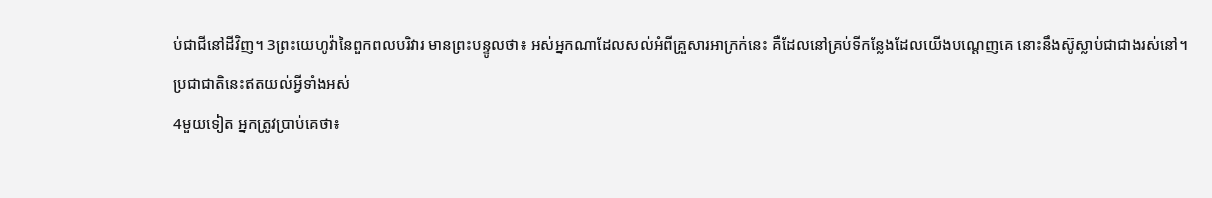ប់ជាជីនៅដីវិញ។ 3ព្រះយេហូវ៉ានៃពួកពលបរិវារ មានព្រះបន្ទូលថា៖ អស់អ្នកណាដែលសល់អំពីគ្រួសារអាក្រក់នេះ គឺដែលនៅគ្រប់ទីកន្លែងដែលយើងបណ្តេញគេ នោះនឹងស៊ូស្លាប់ជាជាងរស់នៅ។
ប្រជាជាតិនេះឥតយល់អ្វីទាំងអស់
4មួយទៀត អ្នកត្រូវប្រាប់គេថា៖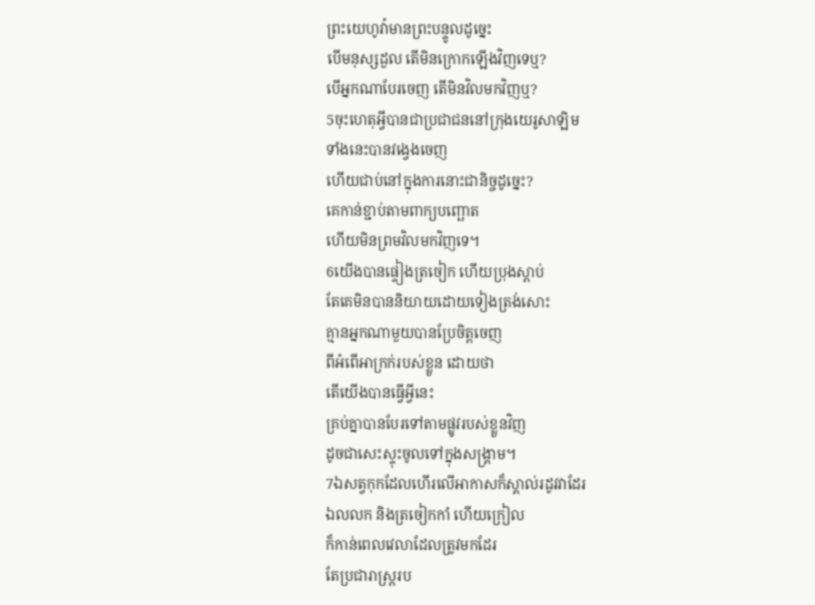ព្រះយេហូវ៉ាមានព្រះបន្ទូលដូច្នេះ
បើមនុស្សដួល តើមិនក្រោកឡើងវិញទេឬ?
បើអ្នកណាបែរចេញ តើមិនវិលមកវិញឬ?
5ចុះហេតុអ្វីបានជាប្រជាជននៅក្រុងយេរូសាឡិម
ទាំងនេះបានវង្វេងចេញ
ហើយជាប់នៅក្នុងការនោះជានិច្ចដូច្នេះ?
គេកាន់ខ្ជាប់តាមពាក្យបញ្ឆោត
ហើយមិនព្រមវិលមកវិញទេ។
6យើងបានផ្ទៀងត្រចៀក ហើយប្រុងស្តាប់
តែគេមិនបាននិយាយដោយទៀងត្រង់សោះ
គ្មានអ្នកណាមួយបានប្រែចិត្តចេញ
ពីអំពើអាក្រក់របស់ខ្លួន ដោយថា
តើយើងបានធ្វើអ្វីនេះ
គ្រប់គ្នាបានបែរទៅតាមផ្លូវរបស់ខ្លួនវិញ
ដូចជាសេះស្ទុះចូលទៅក្នុងសង្គ្រាម។
7ឯសត្វកុកដែលហើរលើអាកាសក៏ស្គាល់រដូវវាដែរ
ឯលលក និងត្រចៀកកាំ ហើយក្រៀល
ក៏កាន់ពេលវេលាដែលត្រូវមកដែរ
តែប្រជារាស្ត្ររប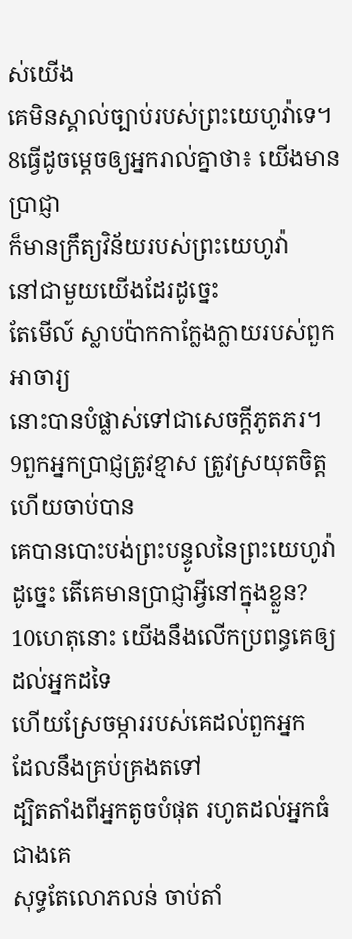ស់យើង
គេមិនស្គាល់ច្បាប់របស់ព្រះយេហូវ៉ាទេ។
8ធ្វើដូចម្តេចឲ្យអ្នករាល់គ្នាថា៖ យើងមានប្រាជ្ញា
ក៏មានក្រឹត្យវិន័យរបស់ព្រះយេហូវ៉ា
នៅជាមួយយើងដែរដូច្នេះ
តែមើល៍ ស្លាបប៉ាកកាក្លែងក្លាយរបស់ពួកអាចារ្យ
នោះបានបំផ្លាស់ទៅជាសេចក្ដីភូតភរ។
9ពួកអ្នកប្រាជ្ញត្រូវខ្មាស ត្រូវស្រយុតចិត្ត ហើយចាប់បាន
គេបានបោះបង់ព្រះបន្ទូលនៃព្រះយេហូវ៉ា
ដូច្នេះ តើគេមានប្រាជ្ញាអ្វីនៅក្នុងខ្លួន?
10ហេតុនោះ យើងនឹងលើកប្រពន្ធគេឲ្យដល់អ្នកដទៃ
ហើយស្រែចម្ការរបស់គេដល់ពួកអ្នក
ដែលនឹងគ្រប់គ្រងតទៅ
ដ្បិតតាំងពីអ្នកតូចបំផុត រហូតដល់អ្នកធំជាងគេ
សុទ្ធតែលោភលន់ ចាប់តាំ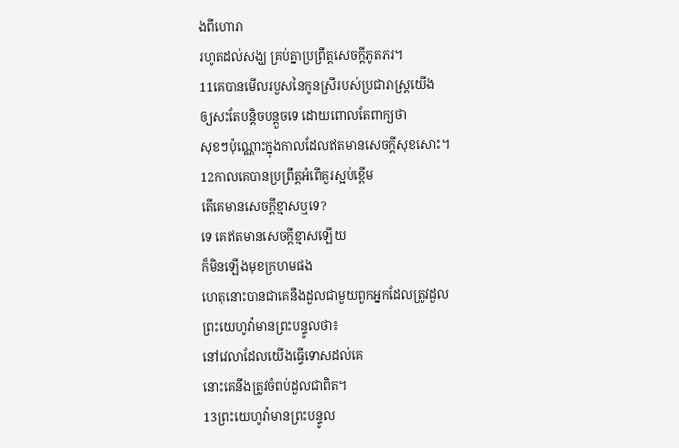ងពីហោរា
រហូតដល់សង្ឃ គ្រប់គ្នាប្រព្រឹត្តសេចក្ដីភូតភរ។
11គេបានមើលរបួសនៃកូនស្រីរបស់ប្រជារាស្ត្រយើង
ឲ្យសះតែបន្តិចបន្តួចទេ ដោយពោលតែពាក្យថា
សុខៗប៉ុណ្ណោះក្នុងកាលដែលឥតមានសេចក្ដីសុខសោះ។
12កាលគេបានប្រព្រឹត្តអំពើគួរស្អប់ខ្ពើម
តើគេមានសេចក្ដីខ្មាសឬទេ?
ទេ គេឥតមានសេចក្ដីខ្មាសឡើយ
ក៏មិនឡើងមុខក្រហមផង
ហេតុនោះបានជាគេនឹងដួលជាមួយពួកអ្នកដែលត្រូវដួល
ព្រះយេហូវ៉ាមានព្រះបន្ទូលថា៖
នៅវេលាដែលយើងធ្វើទោសដល់គេ
នោះគេនឹងត្រូវចំពប់ដួលជាពិត។
13ព្រះយេហូវ៉ាមានព្រះបន្ទូល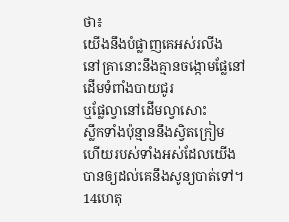ថា៖
យើងនឹងបំផ្លាញគេអស់រលីង
នៅគ្រានោះនឹងគ្មានចង្កោមផ្លែនៅដើមទំពាំងបាយជូរ
ឬផ្លែល្វានៅដើមល្វាសោះ
ស្លឹកទាំងប៉ុន្មាននឹងស្វិតក្រៀម
ហើយរបស់ទាំងអស់ដែលយើង
បានឲ្យដល់គេនឹងសូន្យបាត់ទៅ។
14ហេតុ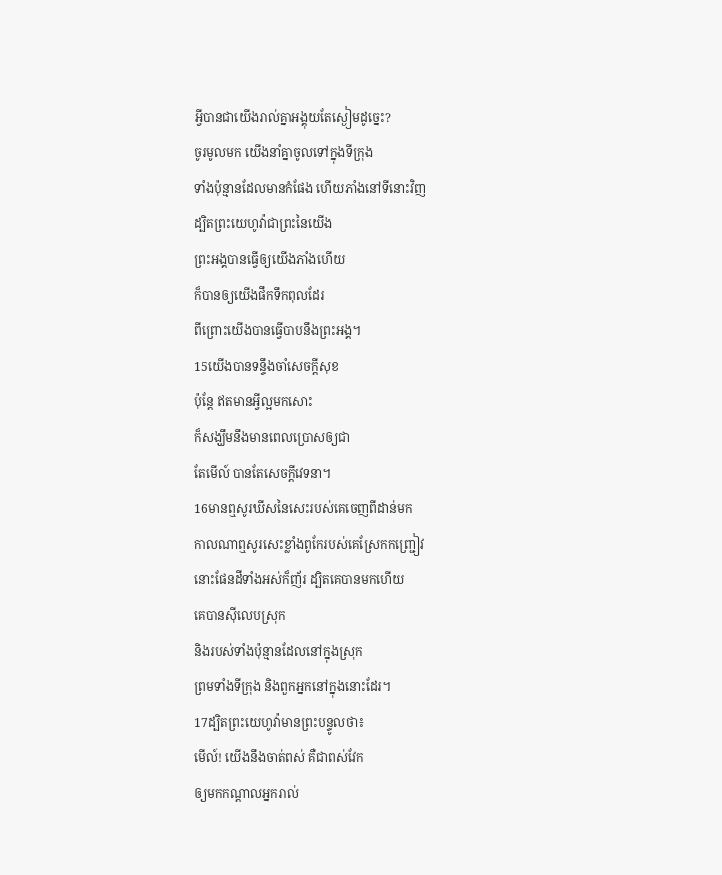អ្វីបានជាយើងរាល់គ្នាអង្គុយតែស្ងៀមដូច្នេះ?
ចូរមូលមក យើងនាំគ្នាចូលទៅក្នុងទីក្រុង
ទាំងប៉ុន្មានដែលមានកំផែង ហើយភាំងនៅទីនោះវិញ
ដ្បិតព្រះយេហូវ៉ាជាព្រះនៃយើង
ព្រះអង្គបានធ្វើឲ្យយើងភាំងហើយ
ក៏បានឲ្យយើងផឹកទឹកពុលដែរ
ពីព្រោះយើងបានធ្វើបាបនឹងព្រះអង្គ។
15យើងបានទន្ទឹងចាំសេចក្ដីសុខ
ប៉ុន្តែ ឥតមានអ្វីល្អមកសោះ
ក៏សង្ឃឹមនឹងមានពេលប្រោសឲ្យជា
តែមើល៍ បានតែសេចក្ដីវេទនា។
16មានឮសូរឃីសនៃសេះរបស់គេចេញពីដាន់មក
កាលណាឮសូរសេះខ្លាំងពូកែរបស់គេស្រែកកញ្ជ្រៀវ
នោះផែនដីទាំងអស់ក៏ញ័រ ដ្បិតគេបានមកហើយ
គេបានស៊ីលេបស្រុក
និងរបស់ទាំងប៉ុន្មានដែលនៅក្នុងស្រុក
ព្រមទាំងទីក្រុង និងពួកអ្នកនៅក្នុងនោះដែរ។
17ដ្បិតព្រះយេហូវ៉ាមានព្រះបន្ទូលថា៖
មើល៍! យើងនឹងចាត់ពស់ គឺជាពស់វែក
ឲ្យមកកណ្ដាលអ្នករាល់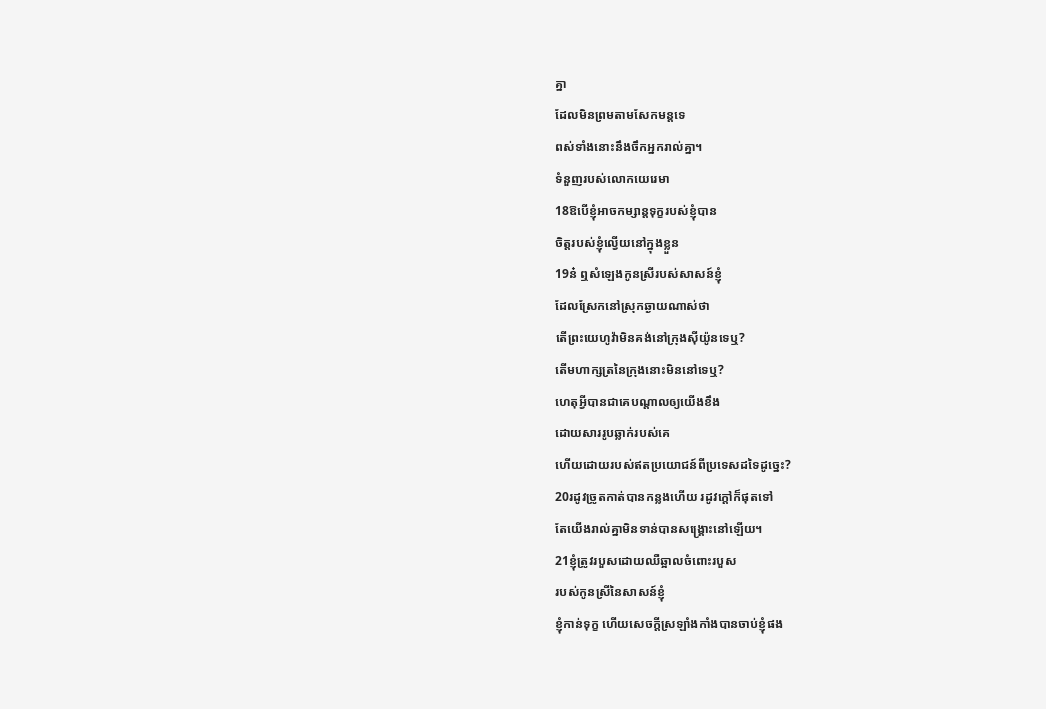គ្នា
ដែលមិនព្រមតាមសែកមន្តទេ
ពស់ទាំងនោះនឹងចឹកអ្នករាល់គ្នា។
ទំនួញរបស់លោកយេរេមា
18ឱបើខ្ញុំអាចកម្សាន្តទុក្ខរបស់ខ្ញុំបាន
ចិត្តរបស់ខ្ញុំល្វើយនៅក្នុងខ្លួន
19ន៎ ឮសំឡេងកូនស្រីរបស់សាសន៍ខ្ញុំ
ដែលស្រែកនៅស្រុកឆ្ងាយណាស់ថា
តើព្រះយេហូវ៉ាមិនគង់នៅក្រុងស៊ីយ៉ូនទេឬ?
តើមហាក្សត្រនៃក្រុងនោះមិននៅទេឬ?
ហេតុអ្វីបានជាគេបណ្ដាលឲ្យយើងខឹង
ដោយសាររូបឆ្លាក់របស់គេ
ហើយដោយរបស់ឥតប្រយោជន៍ពីប្រទេសដទៃដូច្នេះ?
20រដូវច្រូតកាត់បានកន្លងហើយ រដូវក្តៅក៏ផុតទៅ
តែយើងរាល់គ្នាមិនទាន់បានសង្គ្រោះនៅឡើយ។
21ខ្ញុំត្រូវរបួសដោយឈឺឆ្អាលចំពោះរបួស
របស់កូនស្រីនៃសាសន៍ខ្ញុំ
ខ្ញុំកាន់ទុក្ខ ហើយសេចក្ដីស្រឡាំងកាំងបានចាប់ខ្ញុំផង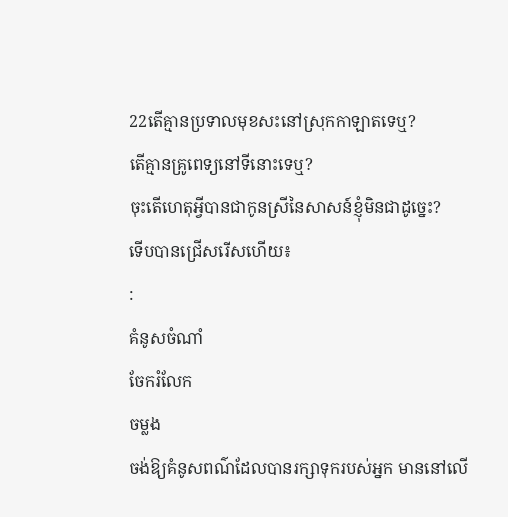22តើគ្មានប្រទាលមុខសះនៅស្រុកកាឡាតទេឬ?
តើគ្មានគ្រូពេទ្យនៅទីនោះទេឬ?
ចុះតើហេតុអ្វីបានជាកូនស្រីនៃសាសន៍ខ្ញុំមិនជាដូច្នេះ?
ទើបបានជ្រើសរើសហើយ៖
:
គំនូសចំណាំ
ចែករំលែក
ចម្លង
ចង់ឱ្យគំនូសពណ៌ដែលបានរក្សាទុករបស់អ្នក មាននៅលើ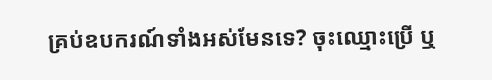គ្រប់ឧបករណ៍ទាំងអស់មែនទេ? ចុះឈ្មោះប្រើ ឬ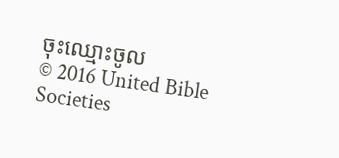ចុះឈ្មោះចូល
© 2016 United Bible Societies